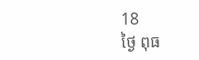18
ថ្ងៃ ពុធ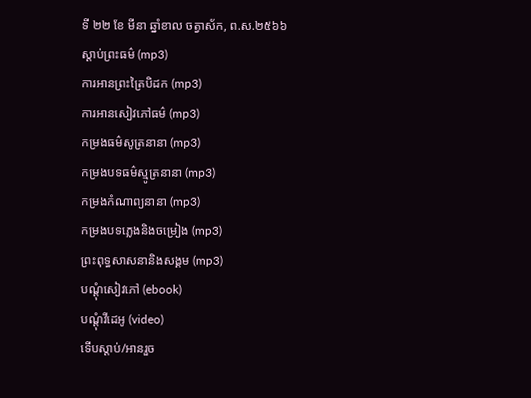ទី ២២ ខែ មីនា ឆ្នាំខាល ចត្វាស័ក, ព.ស.២៥៦៦
ស្តាប់ព្រះធម៌ (mp3)
ការអានព្រះត្រៃបិដក (mp3)
ការអានសៀវភៅធម៌ (mp3)
កម្រងធម៌សូត្រនានា (mp3)
កម្រងបទធម៌ស្មូត្រនានា (mp3)
កម្រងកំណាព្យនានា (mp3)
កម្រងបទភ្លេងនិងចម្រៀង (mp3)
ព្រះពុទ្ធសាសនានិងសង្គម (mp3)
បណ្តុំសៀវភៅ (ebook)
បណ្តុំវីដេអូ (video)
ទើបស្តាប់/អានរួច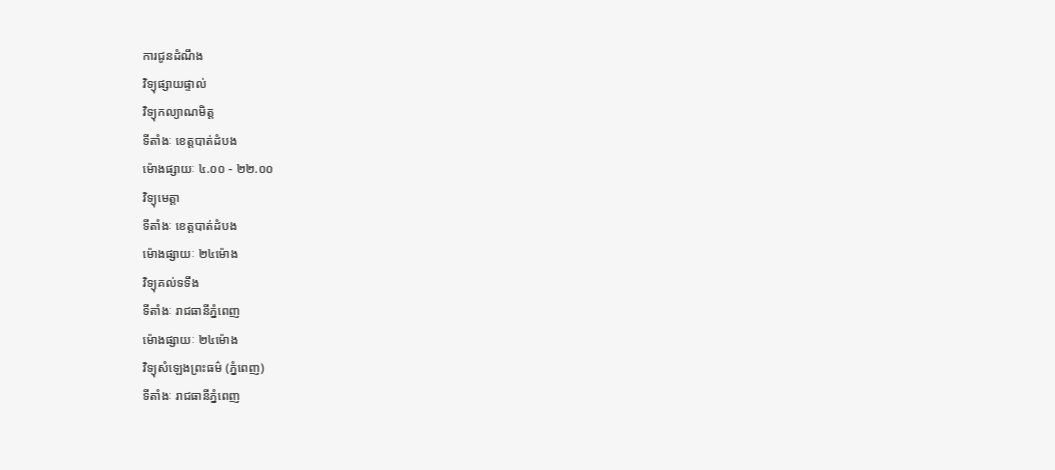ការជូនដំណឹង
វិទ្យុផ្សាយផ្ទាល់
វិទ្យុកល្យាណមិត្ត
ទីតាំងៈ ខេត្តបាត់ដំបង
ម៉ោងផ្សាយៈ ៤.០០ - ២២.០០
វិទ្យុមេត្តា
ទីតាំងៈ ខេត្តបាត់ដំបង
ម៉ោងផ្សាយៈ ២៤ម៉ោង
វិទ្យុគល់ទទឹង
ទីតាំងៈ រាជធានីភ្នំពេញ
ម៉ោងផ្សាយៈ ២៤ម៉ោង
វិទ្យុសំឡេងព្រះធម៌ (ភ្នំពេញ)
ទីតាំងៈ រាជធានីភ្នំពេញ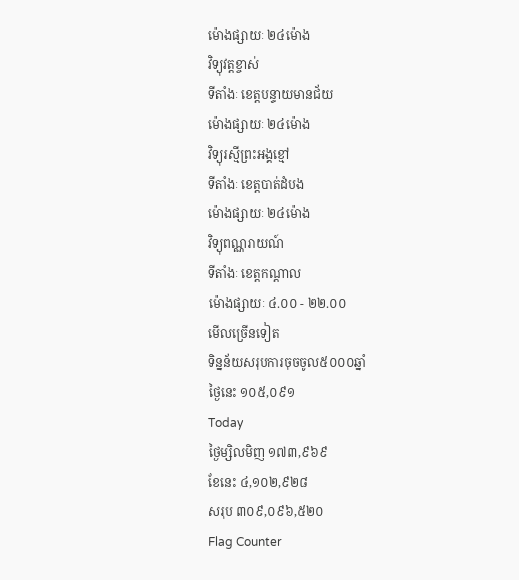ម៉ោងផ្សាយៈ ២៤ម៉ោង
វិទ្យុវត្តខ្ចាស់
ទីតាំងៈ ខេត្តបន្ទាយមានជ័យ
ម៉ោងផ្សាយៈ ២៤ម៉ោង
វិទ្យុរស្មីព្រះអង្គខ្មៅ
ទីតាំងៈ ខេត្តបាត់ដំបង
ម៉ោងផ្សាយៈ ២៤ម៉ោង
វិទ្យុពណ្ណរាយណ៍
ទីតាំងៈ ខេត្តកណ្តាល
ម៉ោងផ្សាយៈ ៤.០០ - ២២.០០
មើលច្រើនទៀត
ទិន្នន័យសរុបការចុចចូល៥០០០ឆ្នាំ
ថ្ងៃនេះ ១០៥,០៩១
Today
ថ្ងៃម្សិលមិញ ១៧៣,៩៦៩
ខែនេះ ៤,១០២,៩២៨
សរុប ៣០៩,០៩៦,៥២០
Flag Counter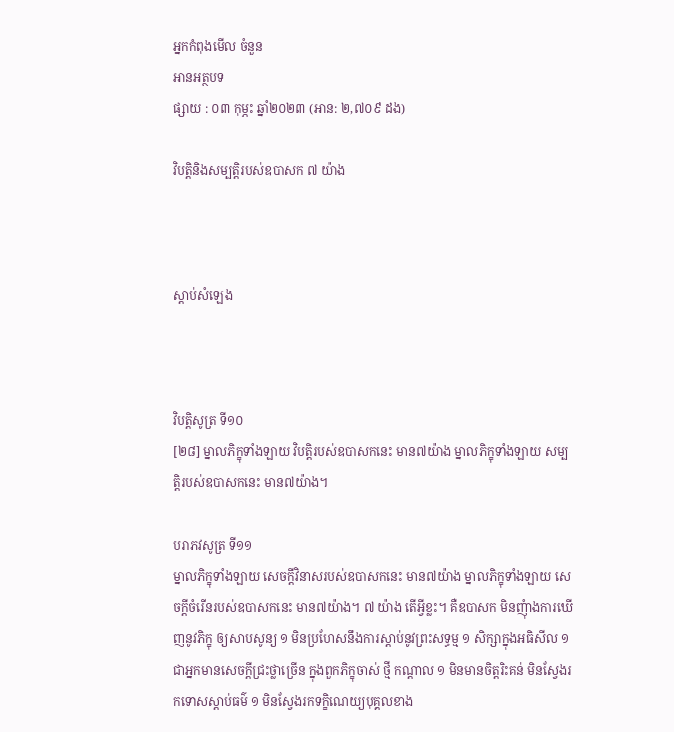អ្នកកំពុងមើល ចំនួន
អានអត្ថបទ
ផ្សាយ : ០៣ កុម្ភះ ឆ្នាំ២០២៣ (អាន: ២,៧០៩ ដង)

វិបត្តិនិងសម្បត្តិរបស់ឧបាសក ៧ យ៉ាង



ស្តាប់សំឡេង



វិបត្តិសូត្រ ទី១០
[២៨] ម្នាលភិក្ខុទាំងឡាយ វិបត្តិរបស់ឧបាសកនេះ មាន៧យ៉ាង ម្នាលភិក្ខុទាំងឡាយ សម្បត្តិរបស់ឧបាសកនេះ មាន៧យ៉ាង។

បរាភវសូត្រ ទី១១
ម្នាលភិក្ខុទាំងឡាយ សេចក្តីវិនាសរបស់ឧបាសកនេះ មាន៧យ៉ាង ម្នាលភិក្ខុទាំងឡាយ សេចក្តីចំរើនរបស់ឧបាសកនេះ មាន៧យ៉ាង។ ៧ យ៉ាង តើអ្វីខ្លះ។ គឺឧបាសក មិនញុំាងការឃើញនូវភិក្ខុ ឲ្យសាបសូន្យ ១ មិនប្រហែសនឹងការស្តាប់នូវព្រះសទ្ធម្ម ១ សិក្សាក្នុងអធិសីល ១ ជាអ្នកមានសេចក្តីជ្រះថ្លាច្រើន ក្នុងពួកភិក្ខុចាស់ ថ្មី កណ្តាល ១ មិនមានចិត្តរិះគន់ មិនស្វែងរកទោសស្តាប់ធម៌ ១ មិនស្វែងរកទក្ខិណេយ្យបុគ្គលខាង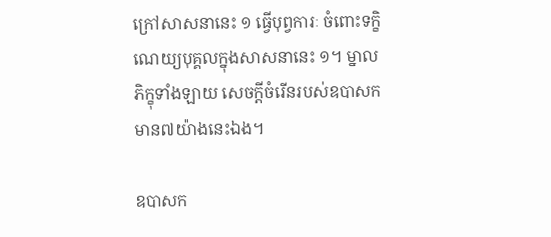ក្រៅសាសនានេះ ១ ធ្វើបុព្វការៈ ចំពោះទក្ខិណេយ្យបុគ្គលក្នុងសាសនានេះ ១។ ម្នាលភិក្ខុទាំងឡាយ សេចក្តីចំរើនរបស់ឧបាសក មាន៧យ៉ាងនេះឯង។

ឧបាសក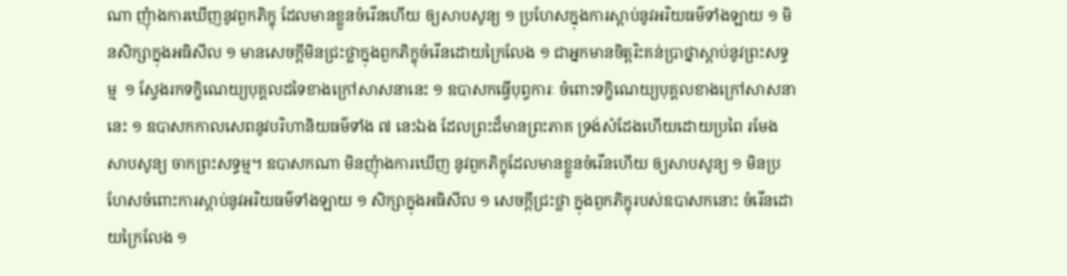ណា ញុំាងការឃើញនូវពួកភិក្ខុ ដែលមានខ្លួនចំរើនហើយ ឲ្យសាបសូន្យ ១ ប្រហែសក្នុងការស្តាប់នូវអរិយធម៌ទាំងឡាយ ១ មិនសិក្សាក្នុងអធិសីល ១ មានសេចក្តីមិនជ្រះថ្លាក្នុងពួកភិក្ខុចំរើនដោយក្រៃលែង ១ ជាអ្នកមានចិត្តរិះគន់ប្រាថ្នាស្តាប់នូវព្រះសទ្ធម្ម  ១ ស្វែងរកទក្ខិណេយ្យបុគ្គលដទៃខាងក្រៅសាសនានេះ ១ ឧបាសកធ្វើបុព្វការៈ ចំពោះទក្ខិណេយ្យបុគ្គលខាងក្រៅសាសនានេះ ១ ឧបាសកកាលសេពនូវបរិហានិយធម៌ទាំង ៧ នេះឯង ដែលព្រះដ៏មានព្រះភាគ ទ្រង់សំដែងហើយដោយប្រពៃ រមែងសាបសូន្យ ចាកព្រះសទ្ធម្ម។ ឧបាសកណា មិនញុំាងការឃើញ នូវពួកភិក្ខុដែលមានខ្លួនចំរើនហើយ ឲ្យសាបសូន្យ ១ មិនប្រហែសចំពោះការស្តាប់នូវអរិយធម៌ទាំងឡាយ ១ សិក្សាក្នុងអធិសីល ១ សេចក្តីជ្រះថ្លា ក្នុងពួកភិក្ខុរបស់ឧបាសកនោះ ចំរើនដោយក្រៃលែង ១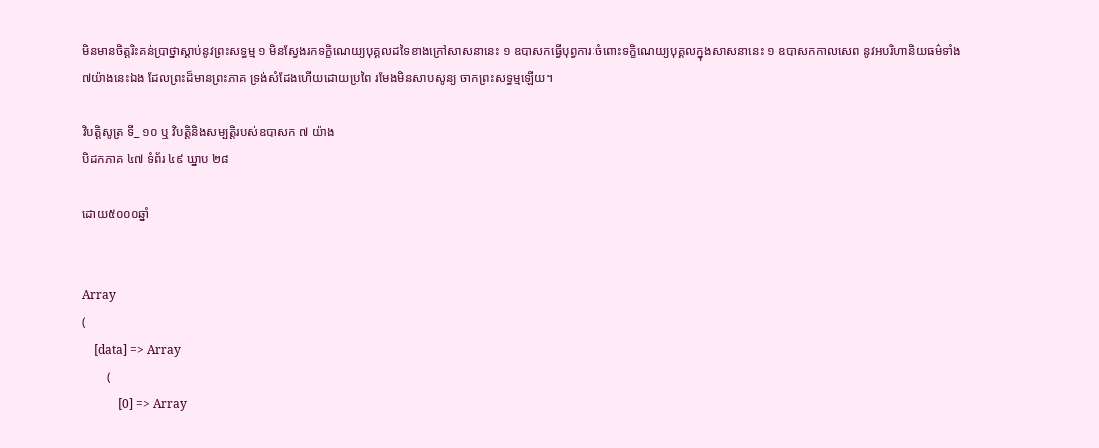មិនមានចិត្តរិះគន់ប្រាថ្នាស្តាប់នូវព្រះសទ្ធម្ម ១ មិនស្វែងរកទក្ខិណេយ្យបុគ្គលដទៃខាងក្រៅសាសនានេះ ១ ឧបាសកធ្វើបុព្វការៈចំពោះទក្ខិណេយ្យបុគ្គលក្នុងសាសនានេះ ១ ឧបាសកកាលសេព នូវអបរិហានិយធម៌ទាំង ៧យ៉ាងនេះឯង ដែលព្រះដ៏មានព្រះភាគ ទ្រង់សំដែងហើយដោយប្រពៃ រមែងមិនសាបសូន្យ ចាកព្រះសទ្ធម្មឡើយ។

វិបត្តិសូត្រ ទី_ ១០ ឬ វិបត្តិនិងសម្បត្តិរបស់ឧបាសក ៧ យ៉ាង
បិដកភាគ ៤៧ ទំព័រ ៤៩ ឃ្នាប ២៨

ដោយ៥០០០ឆ្នាំ


Array
(
    [data] => Array
        (
            [0] => Array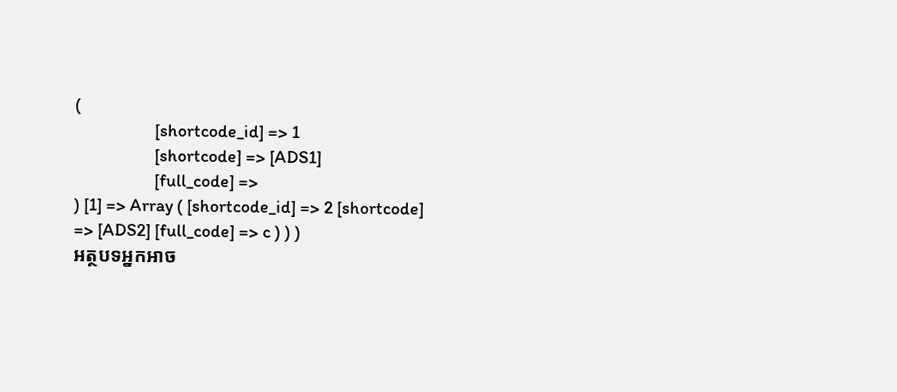(
                    [shortcode_id] => 1
                    [shortcode] => [ADS1]
                    [full_code] =>
) [1] => Array ( [shortcode_id] => 2 [shortcode] => [ADS2] [full_code] => c ) ) )
អត្ថបទអ្នកអាច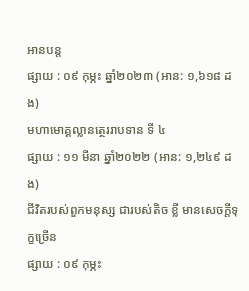អានបន្ត
ផ្សាយ : ០៩ កុម្ភះ ឆ្នាំ២០២៣ (អាន: ១,៦១៨ ដង)
មហាមោគ្គល្លានត្ថេររាបទាន ទី ៤
ផ្សាយ : ១១ មីនា ឆ្នាំ២០២២ (អាន: ១,២៤៩ ដង)
ជីវិតរបស់ពួកមនុស្ស ជារបស់តិច ខ្លី មានសេចក្តីទុក្ខច្រើន
ផ្សាយ : ០៩ កុម្ភះ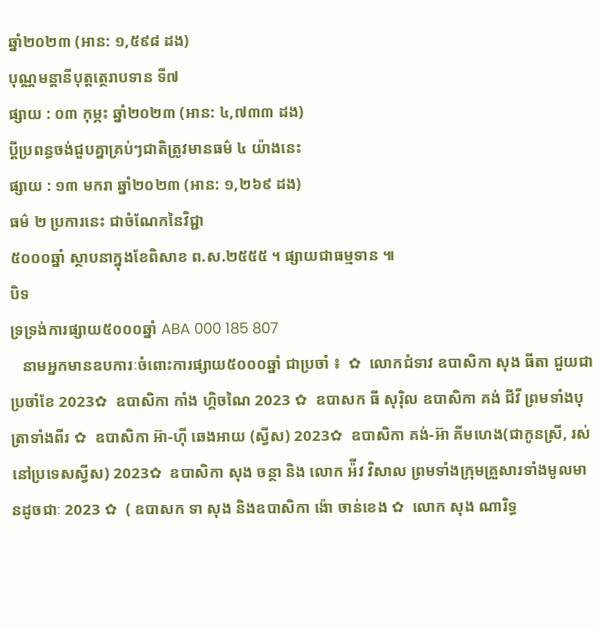ឆ្នាំ២០២៣ (អាន: ១,៥៩៨ ដង)
បុណ្ណមន្តានីបុត្តត្ថេរាបទាន ទី៧
ផ្សាយ : ០៣ កុម្ភះ ឆ្នាំ២០២៣ (អាន: ៤,៧៣៣ ដង)
ប្ដីប្រពន្ធចង់ជួបគ្នាគ្រប់ៗជាតិត្រូវមានធម៌ ៤ យ៉ាងនេះ
ផ្សាយ : ១៣ មករា ឆ្នាំ២០២៣ (អាន: ១,២៦៩ ដង)
ធម៌ ២ ប្រការនេះ ជាចំណែកនៃវិជ្ជា
៥០០០ឆ្នាំ ស្ថាបនាក្នុងខែពិសាខ ព.ស.២៥៥៥ ។ ផ្សាយជាធម្មទាន ៕
បិទ
ទ្រទ្រង់ការផ្សាយ៥០០០ឆ្នាំ ABA 000 185 807
   នាមអ្នកមានឧបការៈចំពោះការផ្សាយ៥០០០ឆ្នាំ ជាប្រចាំ ៖  ✿  លោកជំទាវ ឧបាសិកា សុង ធីតា ជួយជាប្រចាំខែ 2023✿  ឧបាសិកា កាំង ហ្គិចណៃ 2023 ✿  ឧបាសក ធី សុរ៉ិល ឧបាសិកា គង់ ជីវី ព្រមទាំងបុត្រាទាំងពីរ ✿  ឧបាសិកា អ៊ា-ហុី ឆេងអាយ (ស្វីស) 2023✿  ឧបាសិកា គង់-អ៊ា គីមហេង(ជាកូនស្រី, រស់នៅប្រទេសស្វីស) 2023✿  ឧបាសិកា សុង ចន្ថា និង លោក អ៉ីវ វិសាល ព្រមទាំងក្រុមគ្រួសារទាំងមូលមានដូចជាៈ 2023 ✿  ( ឧបាសក ទា សុង និងឧបាសិកា ង៉ោ ចាន់ខេង ✿  លោក សុង ណារិទ្ធ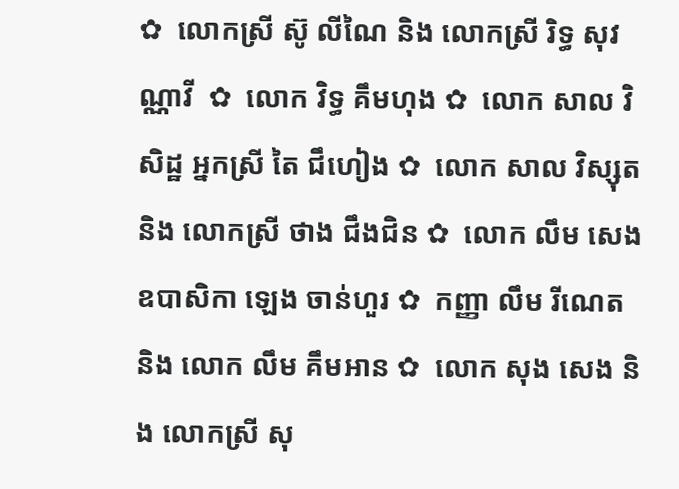✿  លោកស្រី ស៊ូ លីណៃ និង លោកស្រី រិទ្ធ សុវណ្ណាវី  ✿  លោក វិទ្ធ គឹមហុង ✿  លោក សាល វិសិដ្ឋ អ្នកស្រី តៃ ជឹហៀង ✿  លោក សាល វិស្សុត និង លោកស្រី ថាង ជឹងជិន ✿  លោក លឹម សេង ឧបាសិកា ឡេង ចាន់ហួរ ✿  កញ្ញា លឹម រីណេត និង លោក លឹម គឹមអាន ✿  លោក សុង សេង និង លោកស្រី សុ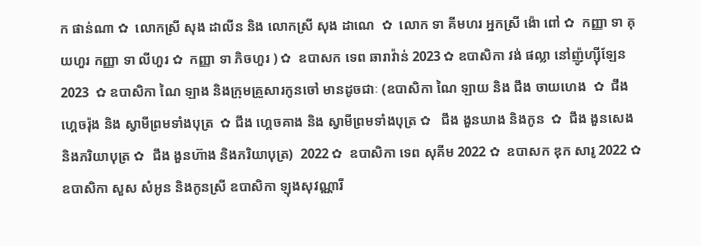ក ផាន់ណា ✿  លោកស្រី សុង ដាលីន និង លោកស្រី សុង ដាណេ  ✿  លោក ទា គីមហរ អ្នកស្រី ង៉ោ ពៅ ✿  កញ្ញា ទា គុយហួរ កញ្ញា ទា លីហួរ ✿  កញ្ញា ទា ភិចហួរ ) ✿  ឧបាសក ទេព ឆារាវ៉ាន់ 2023 ✿ ឧបាសិកា វង់ ផល្លា នៅញ៉ូហ្ស៊ីឡែន 2023  ✿ ឧបាសិកា ណៃ ឡាង និងក្រុមគ្រួសារកូនចៅ មានដូចជាៈ (ឧបាសិកា ណៃ ឡាយ និង ជឹង ចាយហេង  ✿  ជឹង ហ្គេចរ៉ុង និង ស្វាមីព្រមទាំងបុត្រ  ✿ ជឹង ហ្គេចគាង និង ស្វាមីព្រមទាំងបុត្រ ✿   ជឹង ងួនឃាង និងកូន  ✿  ជឹង ងួនសេង និងភរិយាបុត្រ ✿  ជឹង ងួនហ៊ាង និងភរិយាបុត្រ)  2022 ✿  ឧបាសិកា ទេព សុគីម 2022 ✿  ឧបាសក ឌុក សារូ 2022 ✿  ឧបាសិកា សួស សំអូន និងកូនស្រី ឧបាសិកា ឡុងសុវណ្ណារី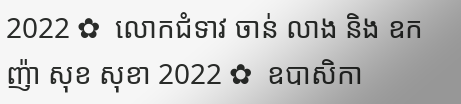2022 ✿  លោកជំទាវ ចាន់ លាង និង ឧកញ៉ា សុខ សុខា 2022 ✿  ឧបាសិកា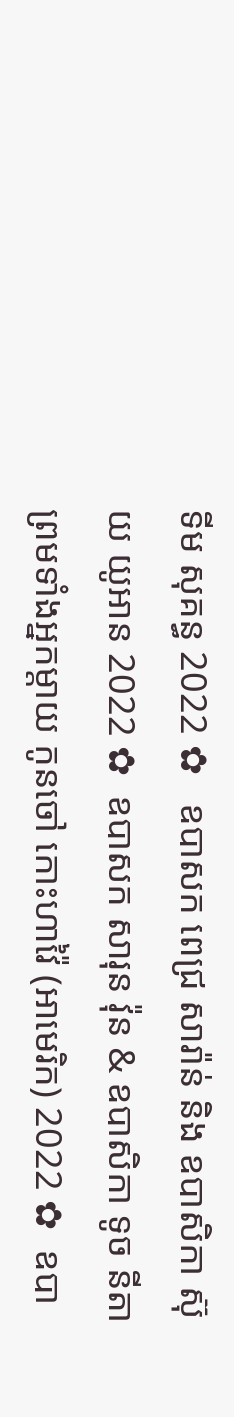ទីម សុគន្ធ 2022 ✿   ឧបាសក ពេជ្រ សារ៉ាន់ និង ឧបាសិកា ស៊ុយ យូអាន 2022 ✿  ឧបាសក សារុន វ៉ុន & ឧបាសិកា ទូច នីតា ព្រមទាំងអ្នកម្តាយ កូនចៅ កោះហាវ៉ៃ (អាមេរិក) 2022 ✿  ឧបា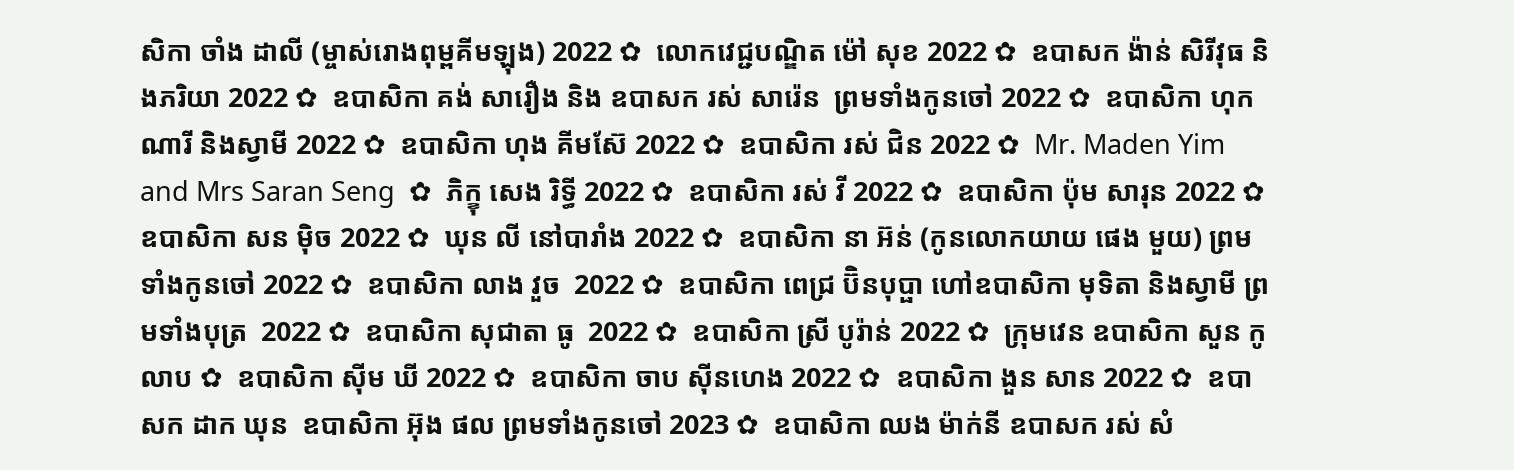សិកា ចាំង ដាលី (ម្ចាស់រោងពុម្ពគីមឡុង) 2022 ✿  លោកវេជ្ជបណ្ឌិត ម៉ៅ សុខ 2022 ✿  ឧបាសក ង៉ាន់ សិរីវុធ និងភរិយា 2022 ✿  ឧបាសិកា គង់ សារឿង និង ឧបាសក រស់ សារ៉េន  ព្រមទាំងកូនចៅ 2022 ✿  ឧបាសិកា ហុក ណារី និងស្វាមី 2022 ✿  ឧបាសិកា ហុង គីមស៊ែ 2022 ✿  ឧបាសិកា រស់ ជិន 2022 ✿  Mr. Maden Yim and Mrs Saran Seng  ✿  ភិក្ខុ សេង រិទ្ធី 2022 ✿  ឧបាសិកា រស់ វី 2022 ✿  ឧបាសិកា ប៉ុម សារុន 2022 ✿  ឧបាសិកា សន ម៉ិច 2022 ✿  ឃុន លី នៅបារាំង 2022 ✿  ឧបាសិកា នា អ៊ន់ (កូនលោកយាយ ផេង មួយ) ព្រមទាំងកូនចៅ 2022 ✿  ឧបាសិកា លាង វួច  2022 ✿  ឧបាសិកា ពេជ្រ ប៊ិនបុប្ផា ហៅឧបាសិកា មុទិតា និងស្វាមី ព្រមទាំងបុត្រ  2022 ✿  ឧបាសិកា សុជាតា ធូ  2022 ✿  ឧបាសិកា ស្រី បូរ៉ាន់ 2022 ✿  ក្រុមវេន ឧបាសិកា សួន កូលាប ✿  ឧបាសិកា ស៊ីម ឃី 2022 ✿  ឧបាសិកា ចាប ស៊ីនហេង 2022 ✿  ឧបាសិកា ងួន សាន 2022 ✿  ឧបាសក ដាក ឃុន  ឧបាសិកា អ៊ុង ផល ព្រមទាំងកូនចៅ 2023 ✿  ឧបាសិកា ឈង ម៉ាក់នី ឧបាសក រស់ សំ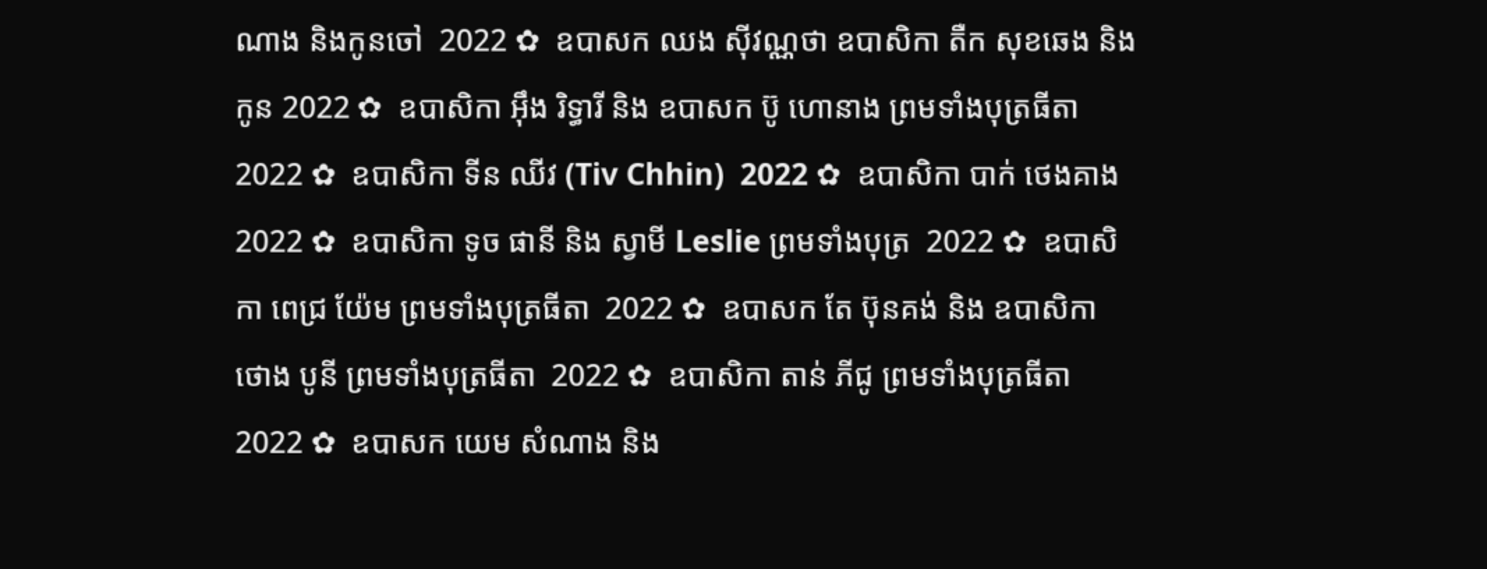ណាង និងកូនចៅ  2022 ✿  ឧបាសក ឈង សុីវណ្ណថា ឧបាសិកា តឺក សុខឆេង និងកូន 2022 ✿  ឧបាសិកា អុឹង រិទ្ធារី និង ឧបាសក ប៊ូ ហោនាង ព្រមទាំងបុត្រធីតា  2022 ✿  ឧបាសិកា ទីន ឈីវ (Tiv Chhin)  2022 ✿  ឧបាសិកា បាក់ ថេងគាង 2022 ✿  ឧបាសិកា ទូច ផានី និង ស្វាមី Leslie ព្រមទាំងបុត្រ  2022 ✿  ឧបាសិកា ពេជ្រ យ៉ែម ព្រមទាំងបុត្រធីតា  2022 ✿  ឧបាសក តែ ប៊ុនគង់ និង ឧបាសិកា ថោង បូនី ព្រមទាំងបុត្រធីតា  2022 ✿  ឧបាសិកា តាន់ ភីជូ ព្រមទាំងបុត្រធីតា  2022 ✿  ឧបាសក យេម សំណាង និង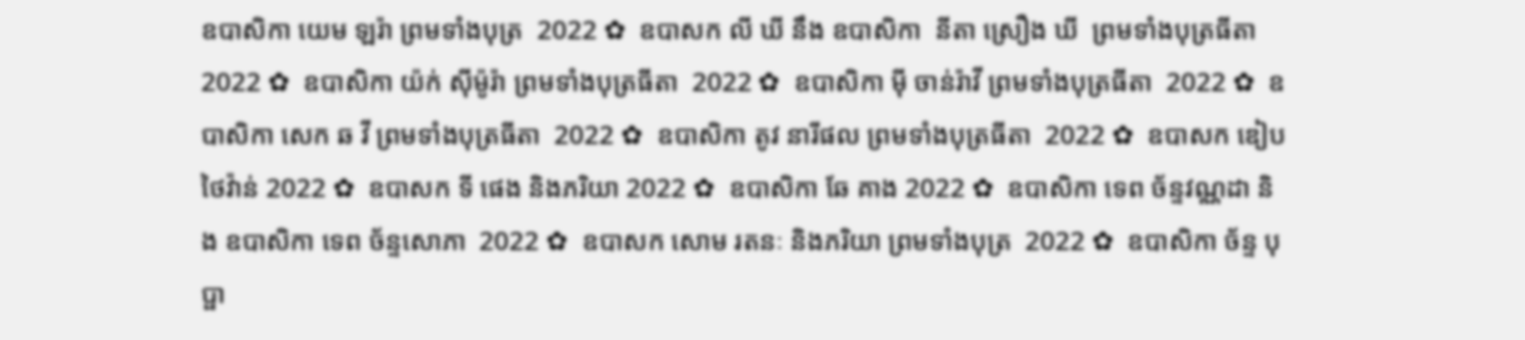ឧបាសិកា យេម ឡរ៉ា ព្រមទាំងបុត្រ  2022 ✿  ឧបាសក លី ឃី នឹង ឧបាសិកា  នីតា ស្រឿង ឃី  ព្រមទាំងបុត្រធីតា  2022 ✿  ឧបាសិកា យ៉ក់ សុីម៉ូរ៉ា ព្រមទាំងបុត្រធីតា  2022 ✿  ឧបាសិកា មុី ចាន់រ៉ាវី ព្រមទាំងបុត្រធីតា  2022 ✿  ឧបាសិកា សេក ឆ វី ព្រមទាំងបុត្រធីតា  2022 ✿  ឧបាសិកា តូវ នារីផល ព្រមទាំងបុត្រធីតា  2022 ✿  ឧបាសក ឌៀប ថៃវ៉ាន់ 2022 ✿  ឧបាសក ទី ផេង និងភរិយា 2022 ✿  ឧបាសិកា ឆែ គាង 2022 ✿  ឧបាសិកា ទេព ច័ន្ទវណ្ណដា និង ឧបាសិកា ទេព ច័ន្ទសោភា  2022 ✿  ឧបាសក សោម រតនៈ និងភរិយា ព្រមទាំងបុត្រ  2022 ✿  ឧបាសិកា ច័ន្ទ បុប្ផា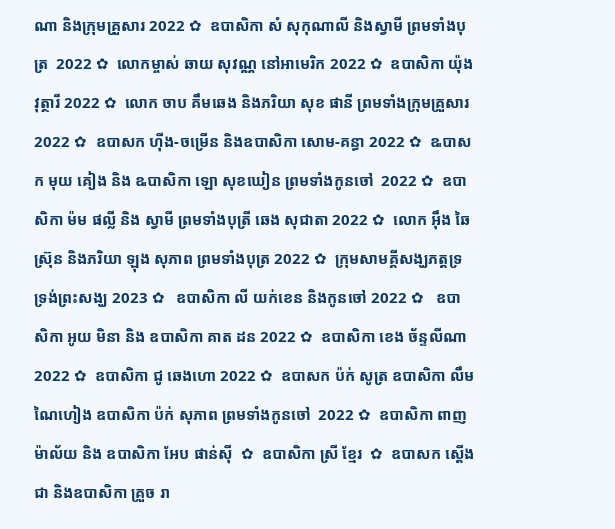ណា និងក្រុមគ្រួសារ 2022 ✿  ឧបាសិកា សំ សុកុណាលី និងស្វាមី ព្រមទាំងបុត្រ  2022 ✿  លោកម្ចាស់ ឆាយ សុវណ្ណ នៅអាមេរិក 2022 ✿  ឧបាសិកា យ៉ុង វុត្ថារី 2022 ✿  លោក ចាប គឹមឆេង និងភរិយា សុខ ផានី ព្រមទាំងក្រុមគ្រួសារ 2022 ✿  ឧបាសក ហ៊ីង-ចម្រើន និងឧបាសិកា សោម-គន្ធា 2022 ✿  ឩបាសក មុយ គៀង និង ឩបាសិកា ឡោ សុខឃៀន ព្រមទាំងកូនចៅ  2022 ✿  ឧបាសិកា ម៉ម ផល្លី និង ស្វាមី ព្រមទាំងបុត្រី ឆេង សុជាតា 2022 ✿  លោក អ៊ឹង ឆៃស្រ៊ុន និងភរិយា ឡុង សុភាព ព្រមទាំងបុត្រ 2022 ✿  ក្រុមសាមគ្គីសង្ឃភត្តទ្រទ្រង់ព្រះសង្ឃ 2023 ✿   ឧបាសិកា លី យក់ខេន និងកូនចៅ 2022 ✿   ឧបាសិកា អូយ មិនា និង ឧបាសិកា គាត ដន 2022 ✿  ឧបាសិកា ខេង ច័ន្ទលីណា 2022 ✿  ឧបាសិកា ជូ ឆេងហោ 2022 ✿  ឧបាសក ប៉ក់ សូត្រ ឧបាសិកា លឹម ណៃហៀង ឧបាសិកា ប៉ក់ សុភាព ព្រមទាំងកូនចៅ  2022 ✿  ឧបាសិកា ពាញ ម៉ាល័យ និង ឧបាសិកា អែប ផាន់ស៊ី  ✿  ឧបាសិកា ស្រី ខ្មែរ  ✿  ឧបាសក ស្តើង ជា និងឧបាសិកា គ្រួច រា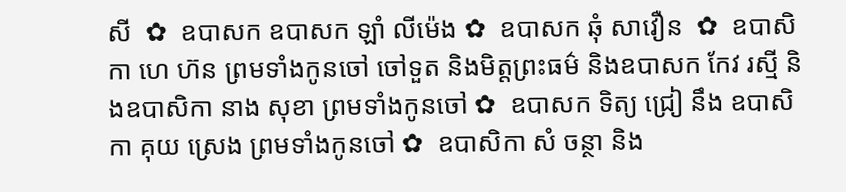សី  ✿  ឧបាសក ឧបាសក ឡាំ លីម៉េង ✿  ឧបាសក ឆុំ សាវឿន  ✿  ឧបាសិកា ហេ ហ៊ន ព្រមទាំងកូនចៅ ចៅទួត និងមិត្តព្រះធម៌ និងឧបាសក កែវ រស្មី និងឧបាសិកា នាង សុខា ព្រមទាំងកូនចៅ ✿  ឧបាសក ទិត្យ ជ្រៀ នឹង ឧបាសិកា គុយ ស្រេង ព្រមទាំងកូនចៅ ✿  ឧបាសិកា សំ ចន្ថា និង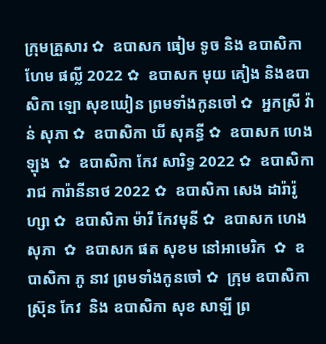ក្រុមគ្រួសារ ✿  ឧបាសក ធៀម ទូច និង ឧបាសិកា ហែម ផល្លី 2022 ✿  ឧបាសក មុយ គៀង និងឧបាសិកា ឡោ សុខឃៀន ព្រមទាំងកូនចៅ ✿  អ្នកស្រី វ៉ាន់ សុភា ✿  ឧបាសិកា ឃី សុគន្ធី ✿  ឧបាសក ហេង ឡុង  ✿  ឧបាសិកា កែវ សារិទ្ធ 2022 ✿  ឧបាសិកា រាជ ការ៉ានីនាថ 2022 ✿  ឧបាសិកា សេង ដារ៉ារ៉ូហ្សា ✿  ឧបាសិកា ម៉ារី កែវមុនី ✿  ឧបាសក ហេង សុភា  ✿  ឧបាសក ផត សុខម នៅអាមេរិក  ✿  ឧបាសិកា ភូ នាវ ព្រមទាំងកូនចៅ ✿  ក្រុម ឧបាសិកា ស្រ៊ុន កែវ  និង ឧបាសិកា សុខ សាឡី ព្រ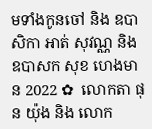មទាំងកូនចៅ និង ឧបាសិកា អាត់ សុវណ្ណ និង  ឧបាសក សុខ ហេងមាន 2022 ✿  លោកតា ផុន យ៉ុង និង លោក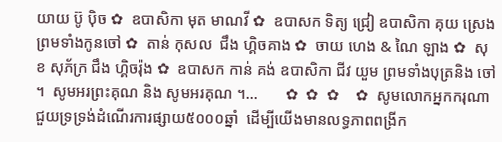យាយ ប៊ូ ប៉ិច ✿  ឧបាសិកា មុត មាណវី ✿  ឧបាសក ទិត្យ ជ្រៀ ឧបាសិកា គុយ ស្រេង ព្រមទាំងកូនចៅ ✿  តាន់ កុសល  ជឹង ហ្គិចគាង ✿  ចាយ ហេង & ណៃ ឡាង ✿  សុខ សុភ័ក្រ ជឹង ហ្គិចរ៉ុង ✿  ឧបាសក កាន់ គង់ ឧបាសិកា ជីវ យួម ព្រមទាំងបុត្រនិង ចៅ ។  សូមអរព្រះគុណ និង សូមអរគុណ ។...       ✿  ✿  ✿    ✿  សូមលោកអ្នកករុណាជួយទ្រទ្រង់ដំណើរការផ្សាយ៥០០០ឆ្នាំ  ដើម្បីយើងមានលទ្ធភាពពង្រីក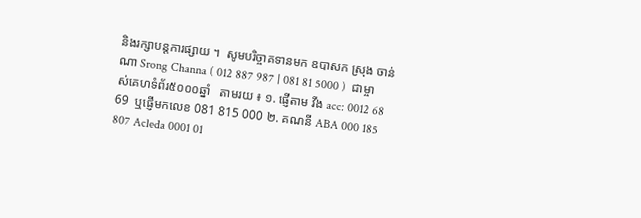និងរក្សាបន្តការផ្សាយ ។  សូមបរិច្ចាគទានមក ឧបាសក ស្រុង ចាន់ណា Srong Channa ( 012 887 987 | 081 81 5000 )  ជាម្ចាស់គេហទំព័រ៥០០០ឆ្នាំ   តាមរយ ៖ ១. ផ្ញើតាម វីង acc: 0012 68 69  ឬផ្ញើមកលេខ 081 815 000 ២. គណនី ABA 000 185 807 Acleda 0001 01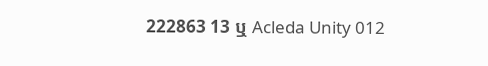222863 13 ឬ Acleda Unity 012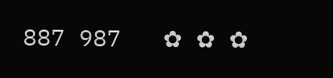887 987   ✿ ✿ ✿